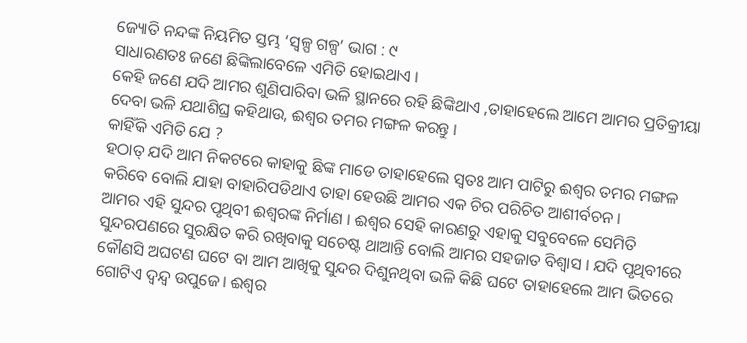ଜ୍ୟୋତି ନନ୍ଦଙ୍କ ନିୟମିତ ସ୍ତମ୍ଭ ‘ସ୍ୱଳ୍ପ ଗଳ୍ପ’ ଭାଗ : ୯
ସାଧାରଣତଃ ଜଣେ ଛିଙ୍କିଲାବେଳେ ଏମିତି ହୋଇଥାଏ ।
କେହି ଜଣେ ଯଦି ଆମର ଶୁଣିପାରିବା ଭଳି ସ୍ଥାନରେ ରହି ଛିଙ୍କିଥାଏ ,ତାହାହେଲେ ଆମେ ଆମର ପ୍ରତିକ୍ରୀୟା ଦେବା ଭଳି ଯଥାଶିଘ୍ର କହିଥାଉ, ଈଶ୍ୱର ତମର ମଙ୍ଗଳ କରନ୍ତୁ ।
କାହିଁକି ଏମିତି ଯେ ?
ହଠାତ୍ ଯଦି ଆମ ନିକଟରେ କାହାକୁ ଛିଙ୍କ ମାଡେ ତାହାହେଲେ ସ୍ୱତଃ ଆମ ପାଟିରୁ ଈଶ୍ୱର ତମର ମଙ୍ଗଳ କରିବେ ବୋଲି ଯାହା ବାହାରିପଡିଥାଏ ତାହା ହେଉଛି ଆମର ଏକ ଚିର ପରିଚିତ ଆଶୀର୍ବଚନ ।
ଆମର ଏହି ସୁନ୍ଦର ପୃଥିବୀ ଈଶ୍ୱରଙ୍କ ନିର୍ମାଣ । ଈଶ୍ୱର ସେହି କାରଣରୁ ଏହାକୁ ସବୁବେଳେ ସେମିତି ସୁନ୍ଦରପଣରେ ସୁରକ୍ଷିତ କରି ରଖିବାକୁ ସଚେଷ୍ଟ ଥାଆନ୍ତି ବୋଲି ଆମର ସହଜାତ ବିଶ୍ୱାସ । ଯଦି ପୃଥିବୀରେ କୌଣସି ଅଘଟଣ ଘଟେ ବା ଆମ ଆଖିକୁ ସୁନ୍ଦର ଦିଶୁନଥିବା ଭଳି କିଛି ଘଟେ ତାହାହେଲେ ଆମ ଭିତରେ ଗୋଟିଏ ଦ୍ୱନ୍ଦ୍ୱ ଉପୁଜେ। ଈଶ୍ୱର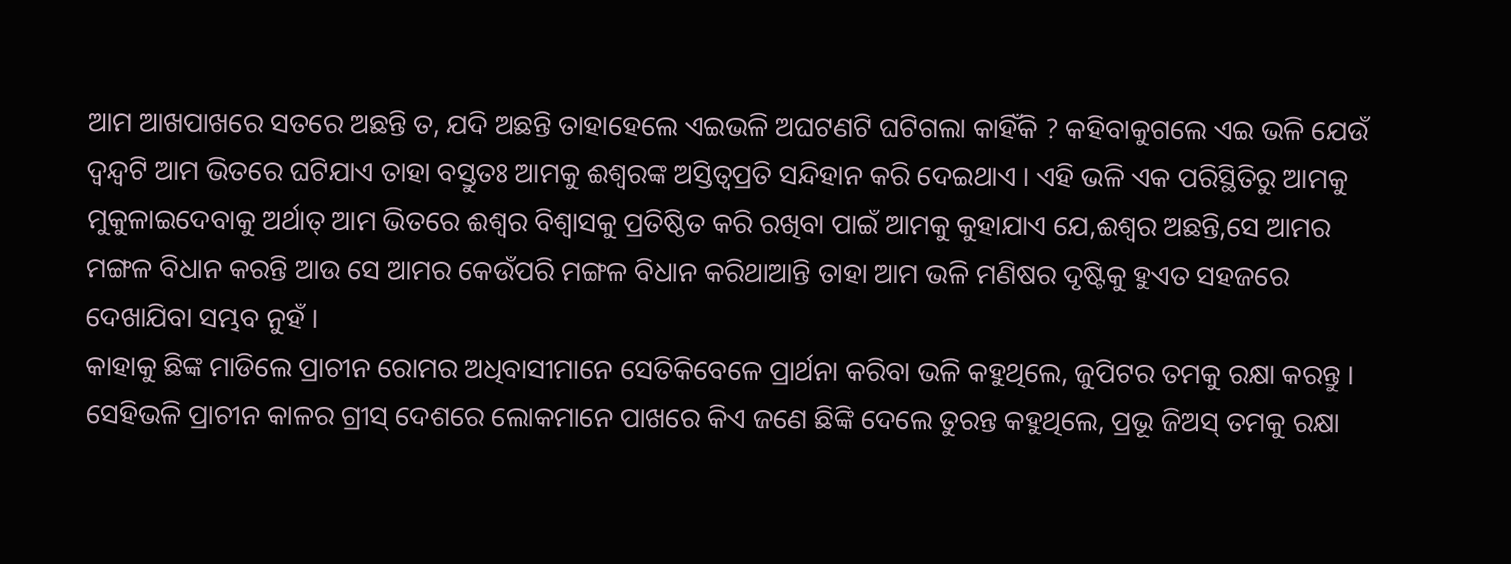ଆମ ଆଖପାଖରେ ସତରେ ଅଛନ୍ତି ତ, ଯଦି ଅଛନ୍ତି ତାହାହେଲେ ଏଇଭଳି ଅଘଟଣଟି ଘଟିଗଲା କାହିଁକି ? କହିବାକୁଗଲେ ଏଇ ଭଳି ଯେଉଁ ଦ୍ୱନ୍ଦ୍ୱଟି ଆମ ଭିତରେ ଘଟିଯାଏ ତାହା ବସ୍ତୁତଃ ଆମକୁ ଈଶ୍ୱରଙ୍କ ଅସ୍ତିତ୍ୱପ୍ରତି ସନ୍ଦିହାନ କରି ଦେଇଥାଏ । ଏହି ଭଳି ଏକ ପରିସ୍ଥିତିରୁ ଆମକୁ ମୁକୁଳାଇଦେବାକୁ ଅର୍ଥାତ୍ ଆମ ଭିତରେ ଈଶ୍ୱର ବିଶ୍ୱାସକୁ ପ୍ରତିଷ୍ଠିତ କରି ରଖିବା ପାଇଁ ଆମକୁ କୁହାଯାଏ ଯେ,ଈଶ୍ୱର ଅଛନ୍ତି,ସେ ଆମର ମଙ୍ଗଳ ବିଧାନ କରନ୍ତି ଆଉ ସେ ଆମର କେଉଁପରି ମଙ୍ଗଳ ବିଧାନ କରିଥାଆନ୍ତି ତାହା ଆମ ଭଳି ମଣିଷର ଦୃଷ୍ଟିକୁ ହୁଏତ ସହଜରେ ଦେଖାଯିବା ସମ୍ଭବ ନୁହଁ ।
କାହାକୁ ଛିଙ୍କ ମାଡିଲେ ପ୍ରାଚୀନ ରୋମର ଅଧିବାସୀମାନେ ସେତିକିବେଳେ ପ୍ରାର୍ଥନା କରିବା ଭଳି କହୁଥିଲେ, ଜୁପିଟର ତମକୁ ରକ୍ଷା କରନ୍ତୁ । ସେହିଭଳି ପ୍ରାଚୀନ କାଳର ଗ୍ରୀସ୍ ଦେଶରେ ଲୋକମାନେ ପାଖରେ କିଏ ଜଣେ ଛିଙ୍କି ଦେଲେ ତୁରନ୍ତ କହୁଥିଲେ, ପ୍ରଭୂ ଜିଅସ୍ ତମକୁ ରକ୍ଷା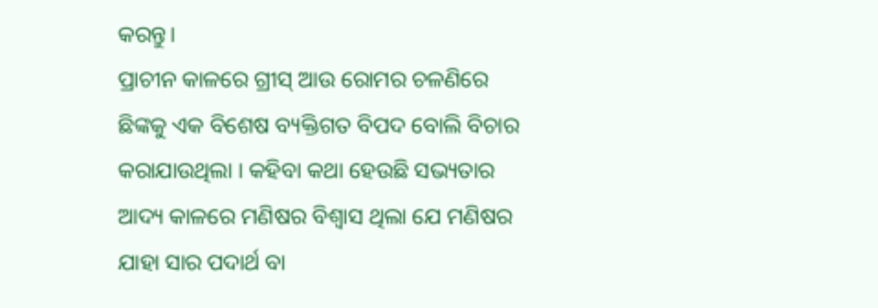କରନ୍ତୁ।
ପ୍ରାଚୀନ କାଳରେ ଗ୍ରୀସ୍ ଆଉ ରୋମର ଚଳଣିରେ ଛିଙ୍କକୁ ଏକ ବିଶେଷ ବ୍ୟକ୍ତିଗତ ବିପଦ ବୋଲି ବିଚାର କରାଯାଉଥିଲା । କହିବା କଥା ହେଉଛି ସଭ୍ୟତାର ଆଦ୍ୟ କାଳରେ ମଣିଷର ବିଶ୍ୱାସ ଥିଲା ଯେ ମଣିଷର ଯାହା ସାର ପଦାର୍ଥ ବା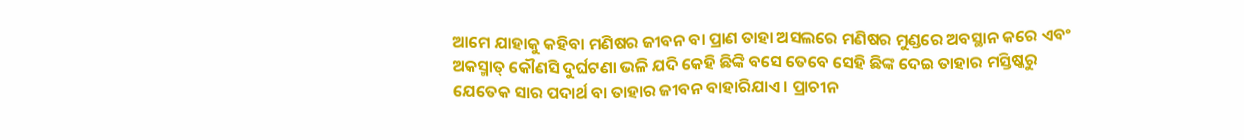ଆମେ ଯାହାକୁ କହିବା ମଣିଷର ଜୀବନ ବା ପ୍ରାଣ ତାହା ଅସଲରେ ମଣିଷର ମୁଣ୍ଡରେ ଅବସ୍ଥାନ କରେ ଏବଂ ଅକସ୍ମାତ୍ କୌଣସି ଦୁର୍ଘଟଣା ଭଳି ଯଦି କେହି ଛିଙ୍କି ବସେ ତେବେ ସେହି ଛିଙ୍କ ଦେଇ ତାହାର ମସ୍ତିଷ୍କରୁ ଯେତେକ ସାର ପଦାର୍ଥ ବା ତାହାର ଜୀବନ ବାହାରିଯାଏ । ପ୍ରାଚୀନ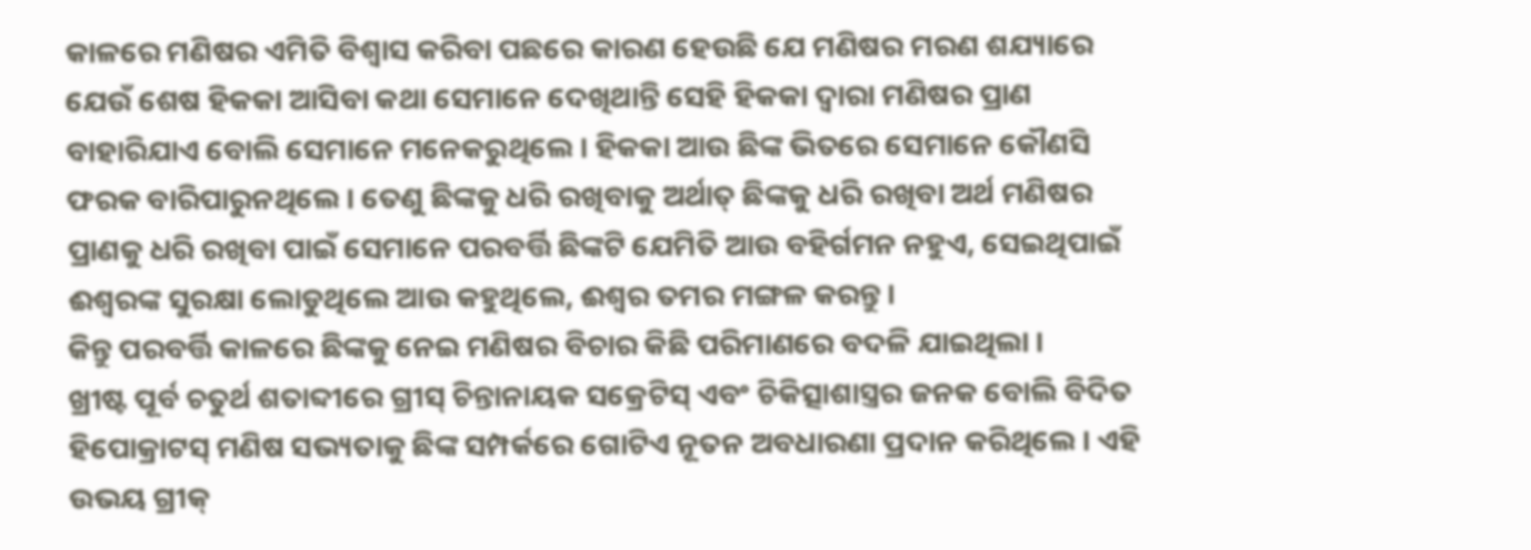କାଳରେ ମଣିଷର ଏମିତି ବିଶ୍ୱାସ କରିବା ପଛରେ କାରଣ ହେଉଛି ଯେ ମଣିଷର ମରଣ ଶଯ୍ୟାରେ ଯେଉଁ ଶେଷ ହିକକା ଆସିବା କଥା ସେମାନେ ଦେଖିଥାନ୍ତି ସେହି ହିକକା ଦ୍ୱାରା ମଣିଷର ପ୍ରାଣ ବାହାରିଯାଏ ବୋଲି ସେମାନେ ମନେକରୁଥିଲେ । ହିକକା ଆଉ ଛିଙ୍କ ଭିତରେ ସେମାନେ କୌଣସି ଫରକ ବାରିପାରୁନଥିଲେ । ତେଣୁ ଛିଙ୍କକୁ ଧରି ରଖିବାକୁ ଅର୍ଥାତ୍ ଛିଙ୍କକୁ ଧରି ରଖିବା ଅର୍ଥ ମଣିଷର ପ୍ରାଣକୁ ଧରି ରଖିବା ପାଇଁ ସେମାନେ ପରବର୍ତ୍ତି ଛିଙ୍କଟି ଯେମିତି ଆଉ ବହିର୍ଗମନ ନହୁଏ, ସେଇଥିପାଇଁ ଈଶ୍ୱରଙ୍କ ସୁରକ୍ଷା ଲୋଡୁଥିଲେ ଆଉ କହୁଥିଲେ, ଈଶ୍ୱର ତମର ମଙ୍ଗଳ କରନ୍ତୁ ।
କିନ୍ତୁ ପରବର୍ତ୍ତି କାଳରେ ଛିଙ୍କକୁ ନେଇ ମଣିଷର ବିଚାର କିଛି ପରିମାଣରେ ବଦଳି ଯାଇଥିଲା ।
ଖ୍ରୀଷ୍ଟ ପୂର୍ବ ଚତୁର୍ଥ ଶତାବ୍ଦୀରେ ଗ୍ରୀସ୍ ଚିନ୍ତାନାୟକ ସକ୍ରେଟିସ୍ ଏବଂ ଚିକିତ୍ସାଶାସ୍ତ୍ରର ଜନକ ବୋଲି ବିଦିତ ହିପୋକ୍ରାଟସ୍ ମଣିଷ ସଭ୍ୟତାକୁ ଛିଙ୍କ ସମ୍ପର୍କରେ ଗୋଟିଏ ନୂତନ ଅବଧାରଣା ପ୍ରଦାନ କରିଥିଲେ । ଏହି ଉଭୟ ଗ୍ରୀକ୍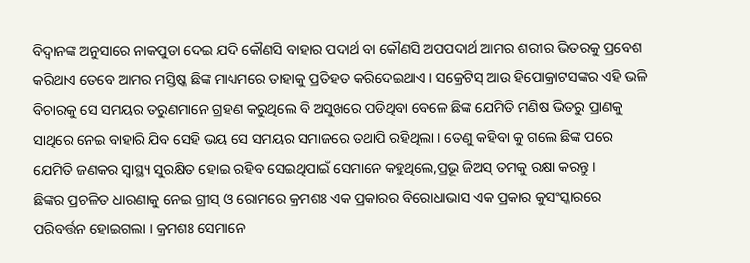ବିଦ୍ୱାନଙ୍କ ଅନୁସାରେ ନାକପୁଡା ଦେଇ ଯଦି କୌଣସି ବାହାର ପଦାର୍ଥ ବା କୌଣସି ଅପପଦାର୍ଥ ଆମର ଶରୀର ଭିତରକୁ ପ୍ରବେଶ କରିଥାଏ ତେବେ ଆମର ମସ୍ତିଷ୍କ ଛିଙ୍କ ମାଧ୍ୟମରେ ତାହାକୁ ପ୍ରତିହତ କରିଦେଇଥାଏ । ସକ୍ରେଟିସ୍ ଆଉ ହିପୋକ୍ରାଟସଙ୍କର ଏହି ଭଳି ବିଚାରକୁ ସେ ସମୟର ତରୁଣମାନେ ଗ୍ରହଣ କରୁଥିଲେ ବି ଅସୁଖରେ ପଡିଥିବା ବେଳେ ଛିଙ୍କ ଯେମିତି ମଣିଷ ଭିତରୁ ପ୍ରାଣକୁ ସାଥିରେ ନେଇ ବାହାରି ଯିବ ସେହି ଭୟ ସେ ସମୟର ସମାଜରେ ତଥାପି ରହିଥିଲା । ତେଣୁ କହିବା କୁ ଗଲେ ଛିଙ୍କ ପରେ ଯେମିତି ଜଣକର ସ୍ୱାସ୍ଥ୍ୟ ସୁରକ୍ଷିତ ହୋଇ ରହିବ ସେଇଥିପାଇଁ ସେମାନେ କହୁଥିଲେ,ପ୍ରଭୂ ଜିଅସ୍ ତମକୁ ରକ୍ଷା କରନ୍ତୁ ।
ଛିଙ୍କର ପ୍ରଚଳିତ ଧାରଣାକୁ ନେଇ ଗ୍ରୀସ୍ ଓ ରୋମରେ କ୍ରମଶଃ ଏକ ପ୍ରକାରର ବିରୋଧାଭାସ ଏକ ପ୍ରକାର କୁସଂସ୍କାରରେ ପରିବର୍ତ୍ତନ ହୋଇଗଲା । କ୍ରମଶଃ ସେମାନେ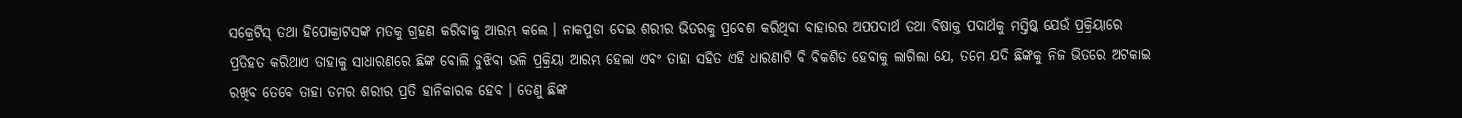ସକ୍ରେଟିସ୍ ତଥା ହିପୋକ୍ରାଟସଙ୍କ ମତକୁ ଗ୍ରହଣ କରିବାକୁ ଆରମ୍ଭ କଲେ । ନାକପୁଡା ଦେଇ ଶରୀର ଭିତରକୁ ପ୍ରବେଶ କରିଥିବା ବାହାରର ଅପପଦାର୍ଥ ତଥା ବିଷାକ୍ତ ପଦାର୍ଥକୁ ମସ୍ତିଷ୍କ ଯେଉଁ ପ୍ରକ୍ରିୟାରେ ପ୍ରତିହତ କରିଥାଏ ତାହାକୁ ସାଧାରଣରେ ଛିଙ୍କ ବୋଲି ବୁଝିବା ଭଳି ପ୍ରକ୍ରିୟା ଆରମ୍ଭ ହେଲା ଏବଂ ତାହା ସହିତ ଏହି ଧାରଣାଟି ବି ବିକଶିତ ହେବାକୁ ଲାଗିଲା ଯେ, ତମେ ଯଦି ଛିଙ୍କକୁ ନିଜ ଭିତରେ ଅଟକାଇ ରଖିବ ତେବେ ତାହା ତମର ଶରୀର ପ୍ରତି ହାନିକାରକ ହେବ । ତେଣୁ ଛିଙ୍କ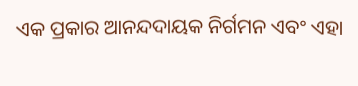ଏକ ପ୍ରକାର ଆନନ୍ଦଦାୟକ ନିର୍ଗମନ ଏବଂ ଏହା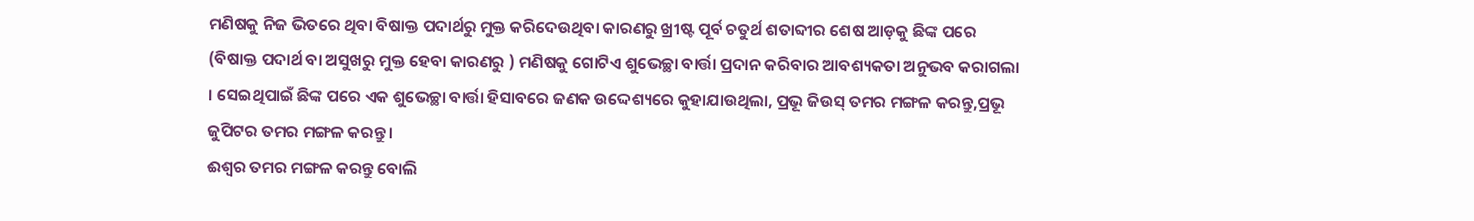ମଣିଷକୁ ନିଜ ଭିତରେ ଥିବା ବିଷାକ୍ତ ପଦାର୍ଥରୁ ମୁକ୍ତ କରିଦେଉଥିବା କାରଣରୁ ଖ୍ରୀଷ୍ଟ ପୂର୍ବ ଚତୁର୍ଥ ଶତାବ୍ଦୀର ଶେଷ ଆଡ଼କୁ ଛିଙ୍କ ପରେ (ବିଷାକ୍ତ ପଦାର୍ଥ ବା ଅସୁଖରୁ ମୁକ୍ତ ହେବା କାରଣରୁ ) ମଣିଷକୁ ଗୋଟିଏ ଶୁଭେଚ୍ଛା ବାର୍ତ୍ତା ପ୍ରଦାନ କରିବାର ଆବଶ୍ୟକତା ଅନୁଭବ କରାଗଲା । ସେଇଥିପାଇଁ ଛିଙ୍କ ପରେ ଏକ ଶୁଭେଚ୍ଛା ବାର୍ତ୍ତା ହିସାବରେ ଜଣକ ଉଦ୍ଦେଶ୍ୟରେ କୁହାଯାଉଥିଲା, ପ୍ରଭୂ ଜିଉସ୍ ତମର ମଙ୍ଗଳ କରନ୍ତୁ,ପ୍ରଭୂ ଜୁପିଟର ତମର ମଙ୍ଗଳ କରନ୍ତୁ ।
ଈଶ୍ୱର ତମର ମଙ୍ଗଳ କରନ୍ତୁ ବୋଲି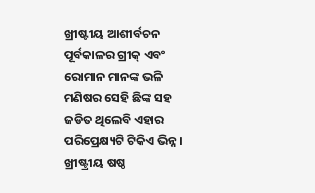ଖ୍ରୀଷ୍ଟୀୟ ଆଶୀର୍ବଚନ ପୂର୍ବକାଳର ଗ୍ରୀକ୍ ଏବଂ ରୋମାନ ମାନଙ୍କ ଭଳି ମଣିଷର ସେହି ଛିଙ୍କ ସହ ଜଡିତ ଥିଲେବି ଏହାର ପରିପ୍ରେକ୍ଷ୍ୟଟି ଟିକିଏ ଭିନ୍ନ।
ଖ୍ରୀଷ୍ଟ୍ରୀୟ ଷଷ୍ଠ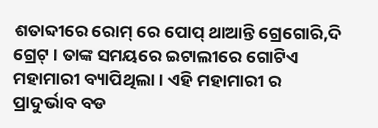ଶତାବ୍ଦୀରେ ରୋମ୍ ରେ ପୋପ୍ ଥାଆନ୍ତି ଗ୍ରେଗୋରି,ଦି ଗ୍ରେଟ୍ । ତାଙ୍କ ସମୟରେ ଇଟାଲୀରେ ଗୋଟିଏ ମହାମାରୀ ବ୍ୟାପିଥିଲା । ଏହି ମହାମାରୀ ର ପ୍ରାଦୁର୍ଭାବ ବଡ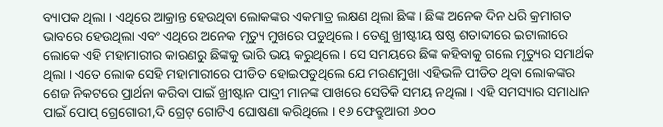ବ୍ୟାପକ ଥିଲା । ଏଥିରେ ଆକ୍ରାନ୍ତ ହେଉଥିବା ଲୋକଙ୍କର ଏକମାତ୍ର ଲକ୍ଷଣ ଥିଲା ଛିଙ୍କ । ଛିଙ୍କ ଅନେକ ଦିନ ଧରି କ୍ରମାଗତ ଭାବରେ ହେଉଥିଲା ଏବଂ ଏଥିରେ ଅନେକ ମୃତ୍ୟୁ ମୁଖରେ ପଡୁଥିଲେ । ତେଣୁ ଖ୍ରୀଷ୍ଟୀୟ ଷଷ୍ଠ ଶତାବ୍ଦୀରେ ଇଟାଲୀରେ ଲୋକେ ଏହି ମହାମାରୀର କାରଣରୁ ଛିଙ୍କକୁ ଭାରି ଭୟ କରୁଥିଲେ । ସେ ସମୟରେ ଛିଙ୍କ କହିବାକୁ ଗଲେ ମୃତ୍ୟୁର ସମାର୍ଥକ ଥିଲା । ଏତେ ଲୋକ ସେହି ମହାମାରୀରେ ପୀଡିତ ହୋଇପଡୁଥିଲେ ଯେ ମରଣମୁଖା ଏହିଭଳି ପୀଡିତ ଥିବା ଲୋକଙ୍କର ଶେଜ ନିକଟରେ ପ୍ରାର୍ଥନା କରିବା ପାଇଁ ଖ୍ରୀଷ୍ଟାନ ପାଦ୍ରୀ ମାନଙ୍କ ପାଖରେ ସେତିକି ସମୟ ନଥିଲା । ଏହି ସମସ୍ୟାର ସମାଧାନ ପାଇଁ ପୋପ୍ ଗ୍ରେଗୋରୀ,ଦି ଗ୍ରେଟ୍ ଗୋଟିଏ ଘୋଷଣା କରିଥିଲେ । ୧୬ ଫେବ୍ରୁଆରୀ ୬୦୦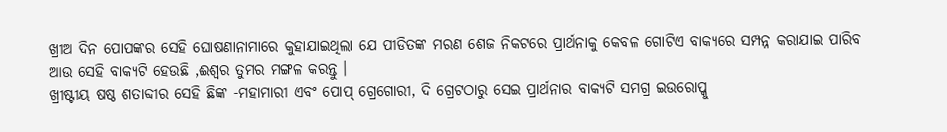ଖ୍ରୀଅ ଦିନ ପୋପଙ୍କର ସେହି ଘୋଷଣାନାମାରେ କୁହାଯାଇଥିଲା ଯେ ପୀଡିତଙ୍କ ମରଣ ଶେଜ ନିକଟରେ ପ୍ରାର୍ଥନାକୁ କେବଳ ଗୋଟିଏ ବାକ୍ୟରେ ସମ୍ପନ୍ନ କରାଯାଇ ପାରିବ ଆଉ ସେହି ବାକ୍ୟଟି ହେଉଛି ,ଈଶ୍ୱର ତୁମର ମଙ୍ଗଳ କରନ୍ତୁ ।
ଖ୍ରୀଷ୍ଟୀୟ ଷଷ୍ଠ ଶତାବ୍ଦୀର ସେହି ଛିଙ୍କ -ମହାମାରୀ ଏବଂ ପୋପ୍ ଗ୍ରେଗୋରୀ, ଦି ଗ୍ରେଟଠାରୁ ସେଇ ପ୍ରାର୍ଥନାର ବାକ୍ୟଟି ସମଗ୍ର ଇଉରୋପ୍କୁ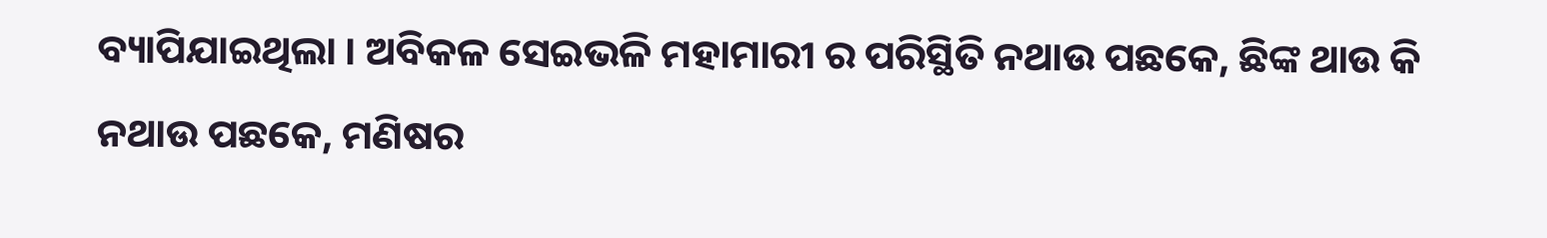ବ୍ୟାପିଯାଇଥିଲା । ଅବିକଳ ସେଇଭଳି ମହାମାରୀ ର ପରିସ୍ଥିତି ନଥାଉ ପଛକେ, ଛିଙ୍କ ଥାଉ କି ନଥାଉ ପଛକେ, ମଣିଷର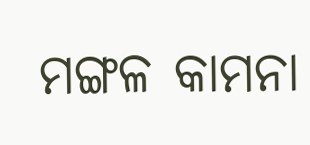ମଙ୍ଗଳ କାମନା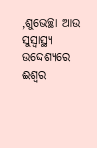,ଶୁଭେଚ୍ଛା ଆଉ ସୁସ୍ୱାସ୍ଥ୍ୟ ଉଦ୍ଦେଶ୍ୟରେ ଈଶ୍ୱର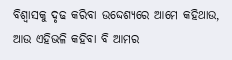ବିଶ୍ୱାସକୁ ଦୃଢ କରିବା ଉଦ୍ଦେଶ୍ୟରେ ଆମେ କହିଥାଉ, ଆଉ ଏହିଭଳି କହିବା ବି ଆମର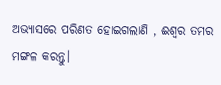ଅଭ୍ୟାସରେ ପରିଣତ ହୋଇଗଲାଣି , ଈଶ୍ୱର ତମର ମଙ୍ଗଳ କରନ୍ତୁ।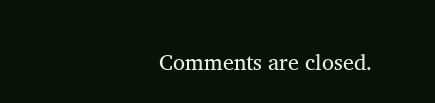Comments are closed.